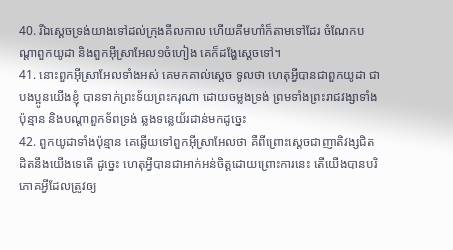40. រីឯស្តេចទ្រង់យាងទៅដល់ក្រុងគីលកាល ហើយគីមហាំក៏តាមទៅដែរ ចំណែកបណ្តាពួកយូដា និងពួកអ៊ីស្រាអែល១ចំហៀង គេក៏ដង្ហែស្តេចទៅ។
41. នោះពួកអ៊ីស្រាអែលទាំងអស់ គេមកគាល់ស្តេច ទូលថា ហេតុអ្វីបានជាពួកយូដា ជាបងប្អូនយើងខ្ញុំ បានទាក់ព្រះទ័យព្រះករុណា ដោយចម្លងទ្រង់ ព្រមទាំងព្រះរាជវង្សាទាំងប៉ុន្មាន និងបណ្តាពួកទ័ពទ្រង់ ឆ្លងទន្លេយ័រដាន់មកដូច្នេះ
42. ពួកយូដាទាំងប៉ុន្មាន គេឆ្លើយទៅពួកអ៊ីស្រាអែលថា គឺពីព្រោះស្តេចជាញាតិវង្សជិតដិតនឹងយើងទេតើ ដូច្នេះ ហេតុអ្វីបានជាអាក់អន់ចិត្តដោយព្រោះការនេះ តើយើងបានបរិភោគអ្វីដែលត្រូវឲ្យ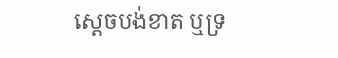ស្តេចបង់ខាត ឬទ្រ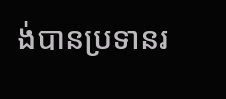ង់បានប្រទានរ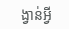ង្វាន់អ្វី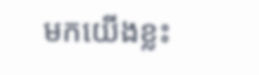មកយើងខ្លះ